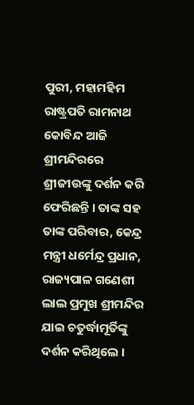ପୁରୀ, ମହାମହିମ ରାଷ୍ଟ୍ରପତି ରାମନାଥ କୋବିନ୍ଦ ଆଜି ଶ୍ରୀମନ୍ଦିରରେ ଶ୍ରୀଜୀଉଙ୍କୁ ଦର୍ଶନ କରି ଫେରିଛନ୍ତି । ତାଙ୍କ ସହ ତାଙ୍କ ପରିବାର, କେନ୍ଦ୍ର ମନ୍ତ୍ରୀ ଧର୍ମେନ୍ଦ୍ର ପ୍ରଧାନ, ରାଜ୍ୟପାଳ ଗଣେଶୀ ଲାଲ ପ୍ରମୁଖ ଶ୍ରୀମନ୍ଦିର ଯାଇ ଚତୁର୍ଦ୍ଧାମୂର୍ତିଙ୍କୁ ଦର୍ଶନ କରିଥିଲେ ।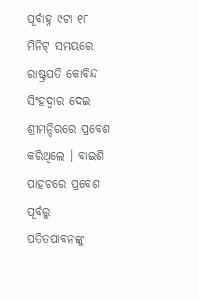ପୂର୍ବାହ୍ନ ୯ଟା ୧୮ ମିନିଟ୍ ସମୟରେ ରାଷ୍ଟ୍ରପତି କୋବିନ୍ଦ ସିଂହଦ୍ୱାର ଦେଇ ଶ୍ରୀମନ୍ଦିରରେ ପ୍ରବେଶ କରିଥିଲେ । ବାଇଶି ପାହଚରେ ପ୍ରବେଶ ପୂର୍ବରୁ ପତିତପାବନଙ୍କୁ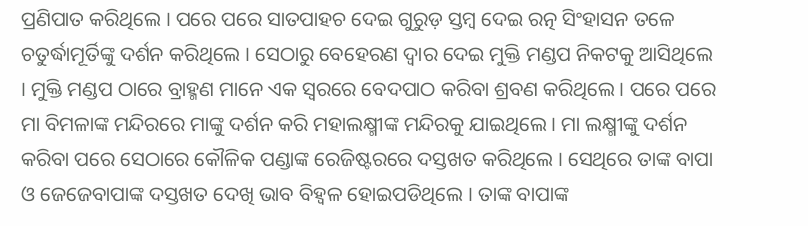ପ୍ରଣିପାତ କରିଥିଲେ । ପରେ ପରେ ସାତପାହଚ ଦେଇ ଗୁରୁଡ଼ ସ୍ତମ୍ବ ଦେଇ ରତ୍ନ ସିଂହାସନ ତଳେ ଚତୁର୍ଦ୍ଧାମୂର୍ତିଙ୍କୁ ଦର୍ଶନ କରିଥିଲେ । ସେଠାରୁ ବେହେରଣ ଦ୍ୱାର ଦେଇ ମୁକ୍ତି ମଣ୍ଡପ ନିକଟକୁ ଆସିଥିଲେ । ମୁକ୍ତି ମଣ୍ଡପ ଠାରେ ବ୍ରାହ୍ମଣ ମାନେ ଏକ ସ୍ୱରରେ ବେଦପାଠ କରିବା ଶ୍ରବଣ କରିଥିଲେ । ପରେ ପରେ ମା ବିମଳାଙ୍କ ମନ୍ଦିରରେ ମାଙ୍କୁ ଦର୍ଶନ କରି ମହାଲକ୍ଷ୍ମୀଙ୍କ ମନ୍ଦିରକୁ ଯାଇଥିଲେ । ମା ଲକ୍ଷ୍ମୀଙ୍କୁ ଦର୍ଶନ କରିବା ପରେ ସେଠାରେ କୌଳିକ ପଣ୍ଡାଙ୍କ ରେଜିଷ୍ଟରରେ ଦସ୍ତଖତ କରିଥିଲେ । ସେଥିରେ ତାଙ୍କ ବାପା ଓ ଜେଜେବାପାଙ୍କ ଦସ୍ତଖତ ଦେଖି ଭାବ ବିହ୍ୱଳ ହୋଇପଡିଥିଲେ । ତାଙ୍କ ବାପାଙ୍କ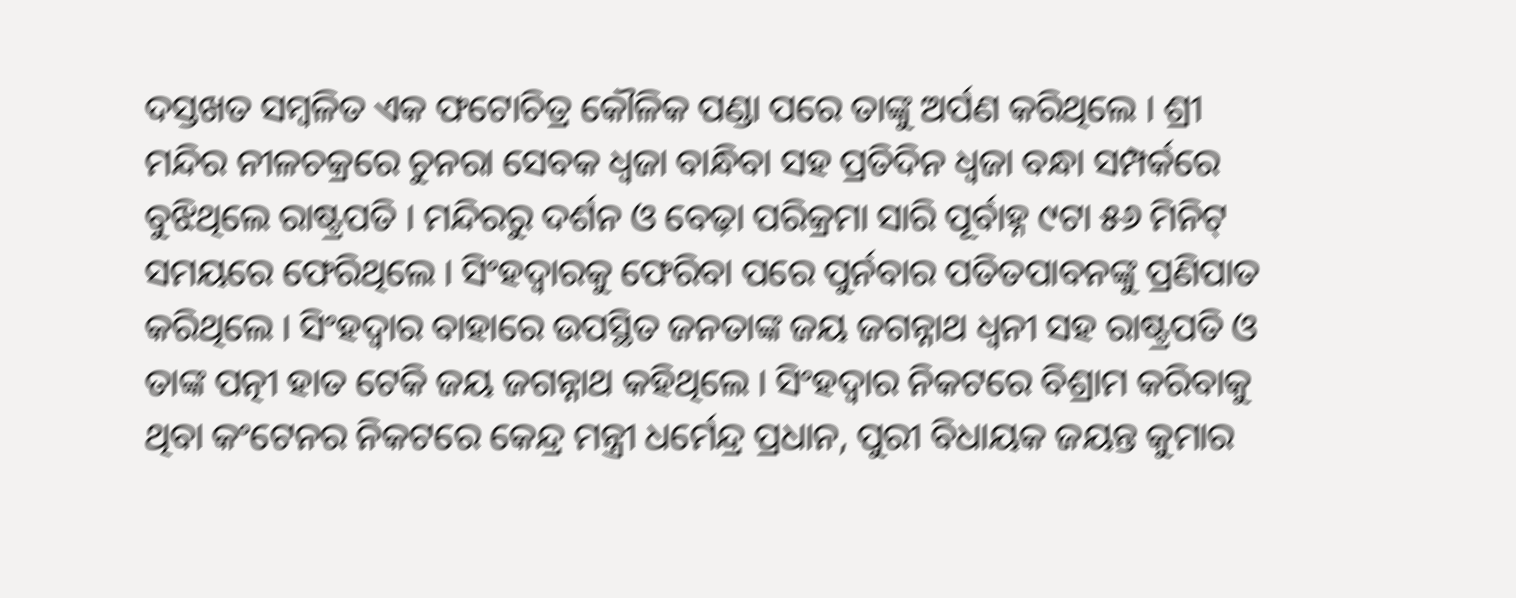ଦସ୍ତଖତ ସମ୍ବଳିତ ଏକ ଫଟୋଚିତ୍ର କୌଳିକ ପଣ୍ଡା ପରେ ତାଙ୍କୁ ଅର୍ପଣ କରିଥିଲେ । ଶ୍ରୀ ମନ୍ଦିର ନୀଳଚକ୍ରରେ ଚୁନରା ସେବକ ଧ୍ୱଜା ବାନ୍ଧିବା ସହ ପ୍ରତିଦିନ ଧ୍ୱଜା ବନ୍ଧା ସମ୍ପର୍କରେ ବୁଝିଥିଲେ ରାଷ୍ଟ୍ରପତି । ମନ୍ଦିରରୁ ଦର୍ଶନ ଓ ବେଢ଼ା ପରିକ୍ରମା ସାରି ପୂର୍ବାହ୍ନ ୯ଟା ୫୬ ମିନିଟ୍ ସମୟରେ ଫେରିଥିଲେ । ସିଂହଦ୍ୱାରକୁ ଫେରିବା ପରେ ପୁର୍ନବାର ପତିତପାବନଙ୍କୁ ପ୍ରଣିପାତ କରିଥିଲେ । ସିଂହଦ୍ୱାର ବାହାରେ ଉପସ୍ଥିତ ଜନତାଙ୍କ ଜୟ ଜଗନ୍ନାଥ ଧ୍ୱନୀ ସହ ରାଷ୍ଟ୍ରପତି ଓ ତାଙ୍କ ପତ୍ନୀ ହାତ ଟେକି ଜୟ ଜଗନ୍ନାଥ କହିଥିଲେ । ସିଂହଦ୍ୱାର ନିକଟରେ ବିଶ୍ରାମ କରିବାକୁ ଥିବା କଂଟେନର ନିକଟରେ କେନ୍ଦ୍ର ମନ୍ତ୍ରୀ ଧର୍ମେନ୍ଦ୍ର ପ୍ରଧାନ, ପୁରୀ ବିଧାୟକ ଜୟନ୍ତ କୁମାର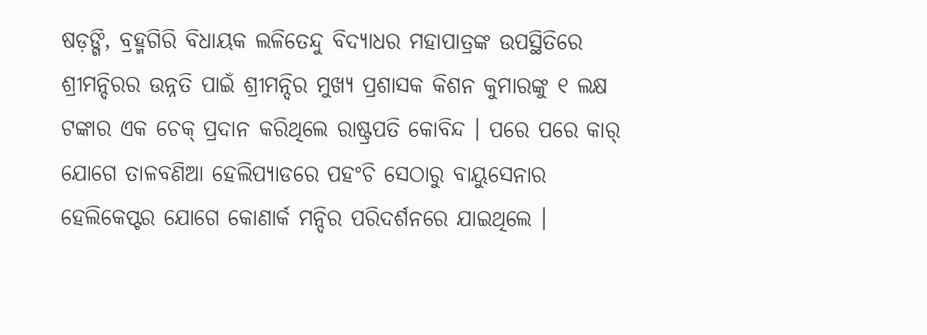ଷଡ଼ଙ୍ଗି, ବ୍ରହ୍ମଗିରି ବିଧାୟକ ଲଳିତେନ୍ଦୁ ବିଦ୍ୟାଧର ମହାପାତ୍ରଙ୍କ ଉପସ୍ଥିତିରେ ଶ୍ରୀମନ୍ଦିରର ଉନ୍ନତି ପାଇଁ ଶ୍ରୀମନ୍ଦିର ମୁଖ୍ୟ ପ୍ରଶାସକ କିଶନ କୁମାରଙ୍କୁ ୧ ଲକ୍ଷ ଟଙ୍କାର ଏକ ଚେକ୍ ପ୍ରଦାନ କରିଥିଲେ ରାଷ୍ଟ୍ରପତି କୋବିନ୍ଦ । ପରେ ପରେ କାର୍ ଯୋଗେ ତାଳବଣିଆ ହେଲିପ୍ୟାଡରେ ପହଂଚି ସେଠାରୁ ବାୟୁସେନାର ହେଲିକେପ୍ଟର ଯୋଗେ କୋଣାର୍କ ମନ୍ଦିର ପରିଦର୍ଶନରେ ଯାଇଥିଲେ ।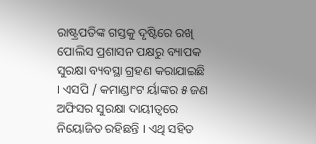ରାଷ୍ଟ୍ରପତିଙ୍କ ଗସ୍ତକୁ ଦୃଷ୍ଟିରେ ରଖି ପୋଲିସ ପ୍ରଶାସନ ପକ୍ଷରୁ ବ୍ୟାପକ ସୁରକ୍ଷା ବ୍ୟବସ୍ଥା ଗ୍ରହଣ କରାଯାଇଛି । ଏସପି / କମାଣ୍ଡାଂଟ ର୍ୟାଙ୍କର ୫ ଜଣ ଅଫିସର ସୁରକ୍ଷା ଦାୟୀତ୍ୱରେ ନିୟୋଜିତ ରହିଛନ୍ତି । ଏଥି ସହିତ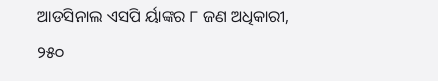ଆଡସିନାଲ ଏସପି ର୍ୟାଙ୍କର ୮ ଜଣ ଅଧିକାରୀ, ୨୫୦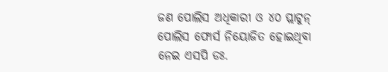ଜଣ ପୋଲିସ ଅଧିକାରୀ ଓ ୪୦ ପ୍ଲାଟୁନ୍ ପୋଲିସ ଫୋର୍ସ ନିୟୋଜିତ ହୋଇଥିବା ନେଇ ଏସପି ଡଃ.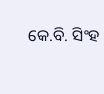କେ.ବି. ସିଂହ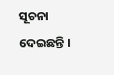ସୂଚନା ଦେଇଛନ୍ତି ।